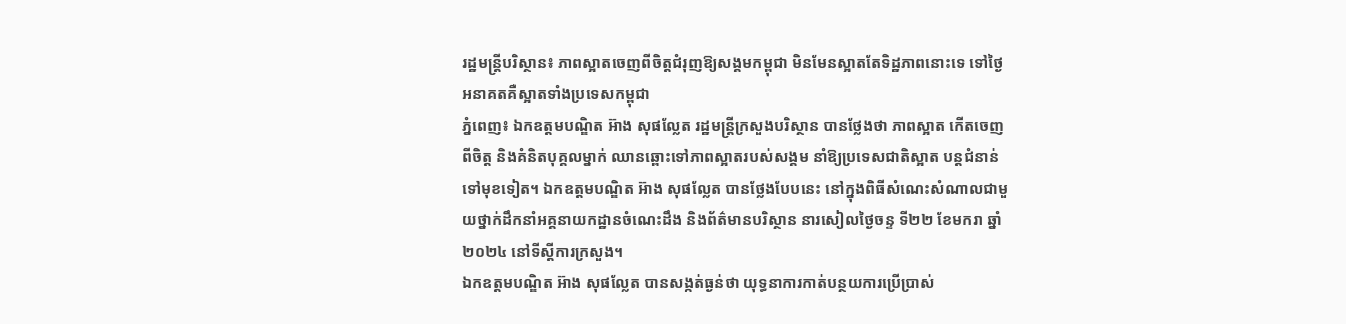រដ្ឋមន្ត្រីបរិស្ថាន៖ ភាពស្អាតចេញពីចិត្តជំរុញឱ្យសង្គមកម្ពុជា មិនមែនស្អាតតែទិដ្ឋភាពនោះទេ ទៅថ្ងៃអនាគតគឺស្អាតទាំងប្រទេសកម្ពុជា
ភ្នំពេញ៖ ឯកឧត្តមបណ្ឌិត អ៊ាង សុផល្លែត រដ្ឋមន្ត្រីក្រសួងបរិស្ថាន បានថ្លែងថា ភាពស្អាត កើតចេញពីចិត្ត និងគំនិតបុគ្គលម្នាក់ ឈានឆ្ពោះទៅភាពស្អាតរបស់សង្គម នាំឱ្យប្រទេសជាតិស្អាត បន្តជំនាន់ទៅមុខទៀត។ ឯកឧត្តមបណ្ឌិត អ៊ាង សុផល្លែត បានថ្លែងបែបនេះ នៅក្នុងពិធីសំណេះសំណាលជាមួយថ្នាក់ដឹកនាំអគ្គនាយកដ្ឋានចំណេះដឹង និងព័ត៌មានបរិស្ថាន នារសៀលថ្ងៃចន្ទ ទី២២ ខែមករា ឆ្នាំ២០២៤ នៅទីស្តីការក្រសួង។
ឯកឧត្តមបណ្ឌិត អ៊ាង សុផល្លែត បានសង្កត់ធ្ងន់ថា យុទ្ធនាការកាត់បន្ថយការប្រើប្រាស់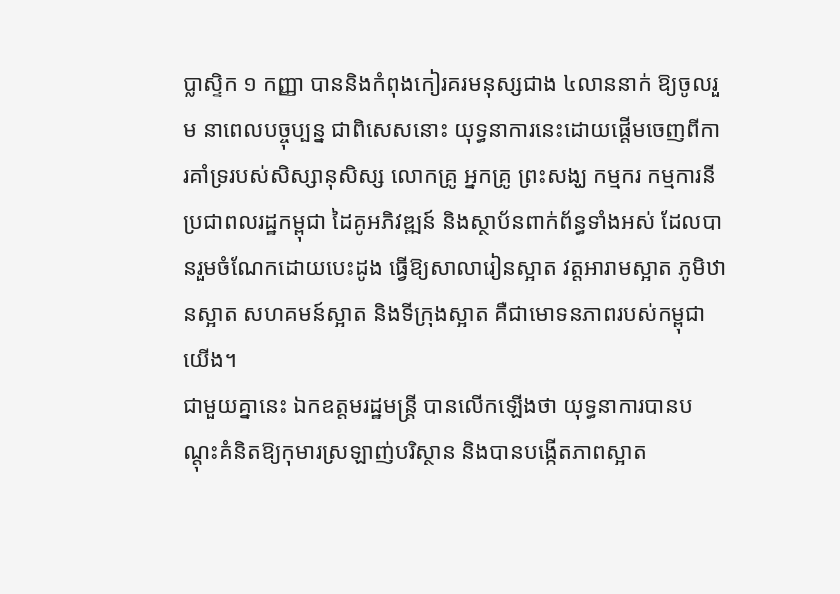ប្លាស្ទិក ១ កញ្ញា បាននិងកំពុងកៀរគរមនុស្សជាង ៤លាននាក់ ឱ្យចូលរួម នាពេលបច្ចុប្បន្ន ជាពិសេសនោះ យុទ្ធនាការនេះដោយផ្តើមចេញពីការគាំទ្ររបស់សិស្សានុសិស្ស លោកគ្រូ អ្នកគ្រូ ព្រះសង្ឃ កម្មករ កម្មការនី ប្រជាពលរដ្ឋកម្ពុជា ដៃគូអភិវឌ្ឍន៍ និងស្ថាប័នពាក់ព័ន្ធទាំងអស់ ដែលបានរួមចំណែកដោយបេះដូង ធ្វើឱ្យសាលារៀនស្អាត វត្តអារាមស្អាត ភូមិឋានស្អាត សហគមន៍ស្អាត និងទីក្រុងស្អាត គឺជាមោទនភាពរបស់កម្ពុជាយើង។
ជាមួយគ្នានេះ ឯកឧត្តមរដ្ឋមន្រ្តី បានលើកឡើងថា យុទ្ធនាការបានបណ្តុះគំនិតឱ្យកុមារស្រឡាញ់បរិស្ថាន និងបានបង្កើតភាពស្អាត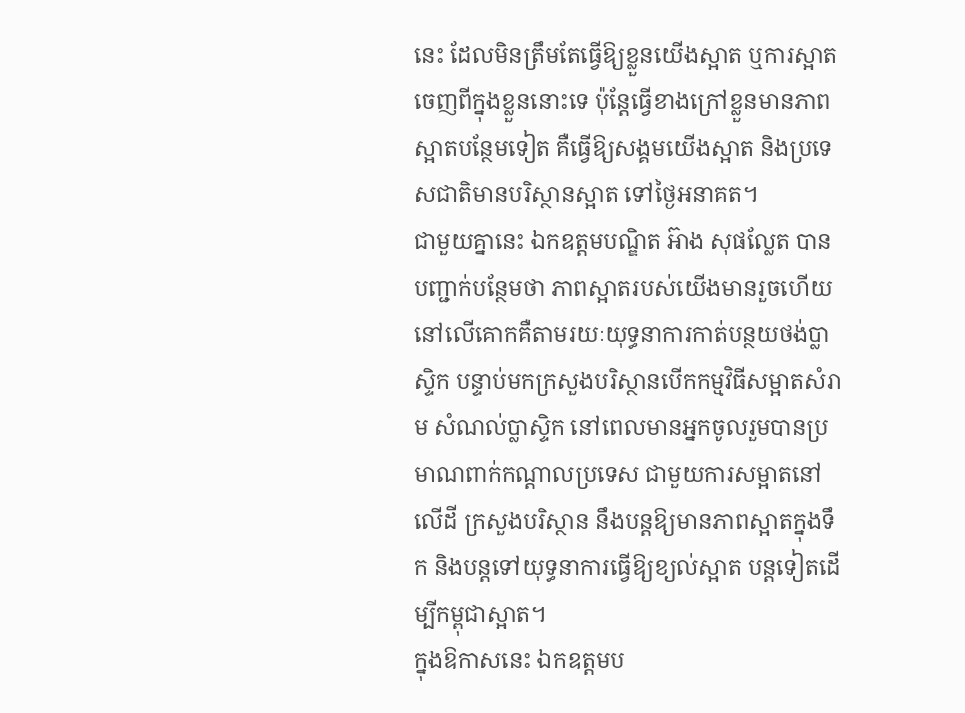នេះ ដែលមិនត្រឹមតែធ្វើឱ្យខ្លួនយើងស្អាត ឬការស្អាតចេញពីក្នុងខ្លួននោះទេ ប៉ុន្តែធ្វើខាងក្រៅខ្លួនមានភាពស្អាតបន្ថែមទៀត គឺធ្វើឱ្យសង្គមយើងស្អាត និងប្រទេសជាតិមានបរិស្ថានស្អាត ទៅថ្ងៃអនាគត។
ជាមួយគ្នានេះ ឯកឧត្តមបណ្ឌិត អ៊ាង សុផល្លែត បានបញ្ជាក់បន្ថែមថា ភាពស្អាតរបស់យើងមានរួចហើយនៅលើគោកគឺតាមរយៈយុទ្ធនាការកាត់បន្ថយថង់ប្លាស្ទិក បន្ទាប់មកក្រសួងបរិស្ថានបើកកម្មវិធីសម្អាតសំរាម សំណល់ប្លាស្ទិក នៅពេលមានអ្នកចូលរួមបានប្រមាណពាក់កណ្តាលប្រទេស ជាមួយការសម្អាតនៅលើដី ក្រសួងបរិស្ថាន នឹងបន្តឱ្យមានភាពស្អាតក្នុងទឹក និងបន្តទៅយុទ្ធនាការធ្វើឱ្យខ្យល់ស្អាត បន្តទៀតដើម្បីកម្ពុជាស្អាត។
ក្នុងឱកាសនេះ ឯកឧត្តមប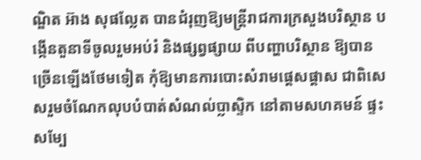ណ្ឌិត អ៊ាង សុផល្លែត បានជំរុញឱ្យមន្ត្រីរាជការក្រសួងបរិស្ថាន បង្កើនតួនាទីចូលរួមអប់រំ និងផ្សព្វផ្សាយ ពីបញ្ហាបរិស្ថាន ឱ្យបានច្រើនឡើងថែមទៀត កុំឱ្យមានការបោះសំរាមផ្តេសផ្តាស ជាពិសេសរួមចំណែកលុបបំបាត់សំណល់ប្លាស្ទិក នៅតាមសហគមន៍ ផ្ទះសម្បែ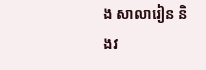ង សាលារៀន និងវ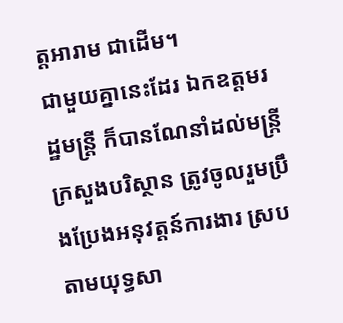ត្តអារាម ជាដើម។
ជាមួយគ្នានេះដែរ ឯកឧត្តមរដ្ឋមន្ត្រី ក៏បានណែនាំដល់មន្រ្កីក្រសួងបរិស្ថាន ត្រូវចូលរួមប្រឹងប្រែងអនុវត្តន៍ការងារ ស្របតាមយុទ្ធសា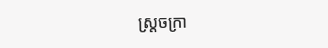ស្រ្តចក្រា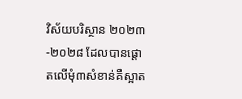វិស័យបរិស្ថាន ២០២៣-២០២៨ ដែលបានផ្តោតលើមុំ៣សំខាន់គឺស្អាត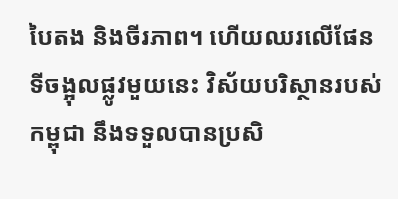បៃតង និងចីរភាព។ ហើយឈរលើផែនទីចង្អុលផ្លូវមួយនេះ វិស័យបរិស្ថានរបស់កម្ពុជា នឹងទទួលបានប្រសិ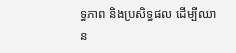ទ្ធភាព និងប្រសិទ្ធផល ដើម្បីឈាន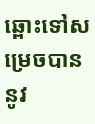ឆ្ពោះទៅសម្រេចបាន នូវ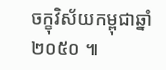ចក្ខុវិស័យកម្ពុជាឆ្នាំ២០៥០ ៕